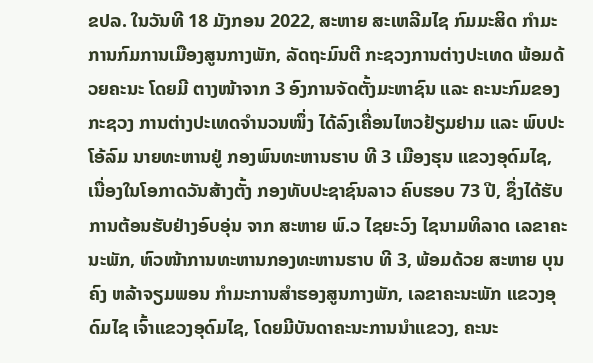ຂປລ. ໃນວັນທີ 18 ມັງກອນ 2022, ສະຫາຍ ສະເຫລີມໄຊ ກົມມະສິດ ກຳມະການກົມການເມືອງສູນກາງພັກ, ລັດຖະມົນຕີ ກະຊວງການຕ່າງປະເທດ ພ້ອມດ້ວຍຄະນະ ໂດຍມີ ຕາງໜ້າຈາກ 3 ອົງການຈັດຕັ້ງມະຫາຊົນ ແລະ ຄະນະກົມຂອງກະຊວງ ການຕ່າງປະເທດຈຳນວນໜຶ່ງ ໄດ້ລົງເຄື່ອນໄຫວຢ້ຽມຢາມ ແລະ ພົບປະໂອ້ລົມ ນາຍທະຫານຢູ່ ກອງພົນທະຫານຮາບ ທີ 3 ເມືອງຮຸນ ແຂວງອຸດົມໄຊ, ເນື່ອງໃນໂອກາດວັນສ້າງຕັ້ງ ກອງທັບປະຊາຊົນລາວ ຄົບຮອບ 73 ປີ, ຊຶ່ງໄດ້ຮັບການຕ້ອນຮັບຢ່າງອົບອຸ່ນ ຈາກ ສະຫາຍ ພົ.ວ ໄຊຍະວົງ ໄຊນາມທິລາດ ເລຂາຄະນະພັກ, ຫົວໜ້າການທະຫານກອງທະຫານຮາບ ທີ 3, ພ້ອມດ້ວຍ ສະຫາຍ ບຸນຄົງ ຫລ້າຈຽມພອນ ກຳມະການສຳຮອງສູນກາງພັກ, ເລຂາຄະນະພັກ ແຂວງອຸດົມໄຊ ເຈົ້າແຂວງອຸດົມໄຊ, ໂດຍມີບັນດາຄະນະການນຳແຂວງ, ຄະນະ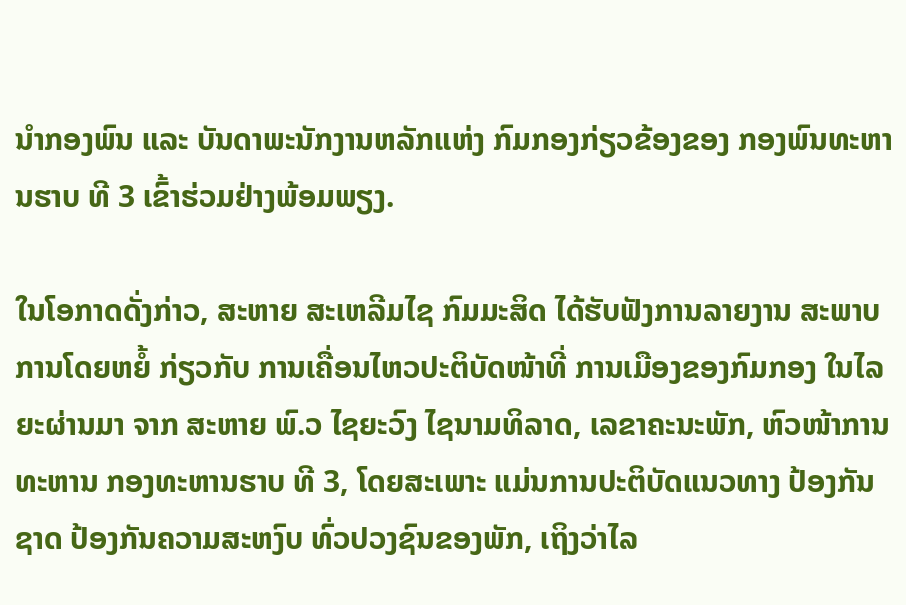ນໍາກອງພົນ ແລະ ບັນດາພະນັກງານຫລັກແຫ່ງ ກົມກອງກ່ຽວຂ້ອງຂອງ ກອງພົນທະຫານຮາບ ທີ 3 ເຂົ້າຮ່ວມຢ່າງພ້ອມພຽງ.

ໃນໂອກາດດັ່ງກ່າວ, ສະຫາຍ ສະເຫລີມໄຊ ກົມມະສິດ ໄດ້ຮັບຟັງການລາຍງານ ສະພາບການໂດຍຫຍໍ້ ກ່ຽວກັບ ການເຄື່ອນໄຫວປະຕິບັດໜ້າທີ່ ການເມືອງຂອງກົມກອງ ໃນໄລຍະຜ່ານມາ ຈາກ ສະຫາຍ ພົ.ວ ໄຊຍະວົງ ໄຊນາມທິລາດ, ເລຂາຄະນະພັກ, ຫົວໜ້າການທະຫານ ກອງທະຫານຮາບ ທີ 3, ໂດຍສະເພາະ ແມ່ນການປະຕິບັດແນວທາງ ປ້ອງກັນຊາດ ປ້ອງກັນຄວາມສະຫງົບ ທົ່ວປວງຊົນຂອງພັກ, ເຖິງວ່າໄລ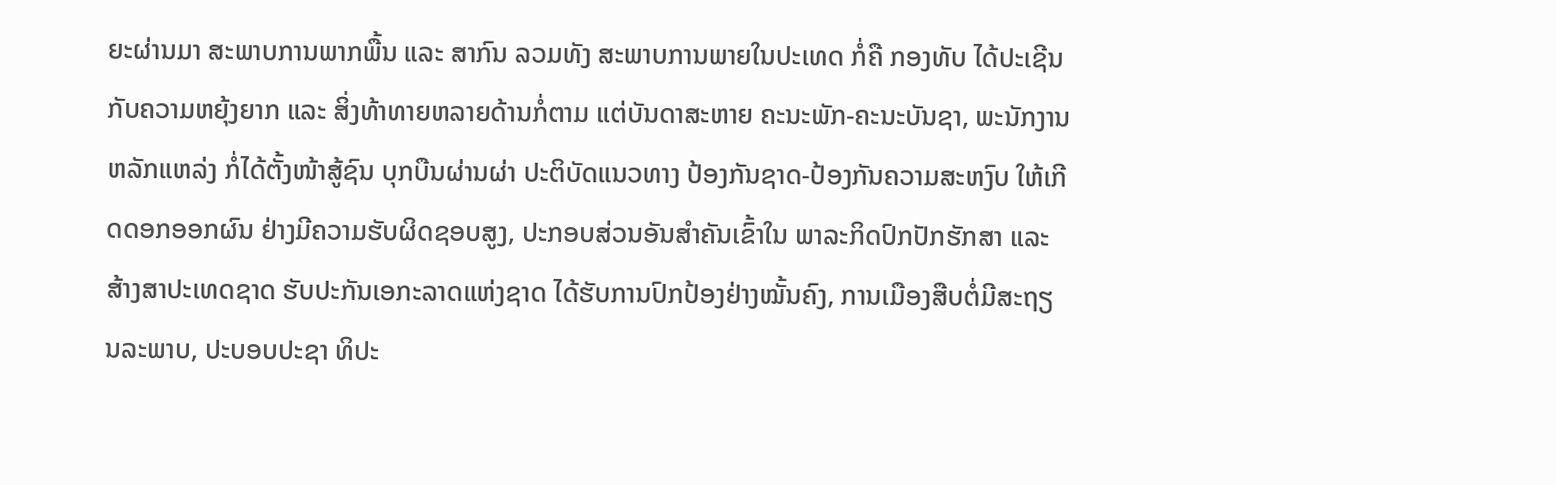ຍະຜ່ານມາ ສະພາບການພາກພື້ນ ແລະ ສາກົນ ລວມທັງ ສະພາບການພາຍໃນປະເທດ ກໍ່ຄື ກອງທັບ ໄດ້ປະເຊີນກັບຄວາມຫຍຸ້ງຍາກ ແລະ ສິ່ງທ້າທາຍຫລາຍດ້ານກໍ່ຕາມ ແຕ່ບັນດາສະຫາຍ ຄະນະພັກ-ຄະນະບັນຊາ, ພະນັກງານຫລັກແຫລ່ງ ກໍ່ໄດ້ຕັ້ງໜ້າສູ້ຊົນ ບຸກບືນຜ່ານຜ່າ ປະຕິບັດແນວທາງ ປ້ອງກັນຊາດ-ປ້ອງກັນຄວາມສະຫງົບ ໃຫ້ເກີດດອກອອກຜົນ ຢ່າງມີຄວາມຮັບຜິດຊອບສູງ, ປະກອບສ່ວນອັນສຳຄັນເຂົ້າໃນ ພາລະກິດປົກປັກຮັກສາ ແລະ ສ້າງສາປະເທດຊາດ ຮັບປະກັນເອກະລາດແຫ່ງຊາດ ໄດ້ຮັບການປົກປ້ອງຢ່າງໝັ້ນຄົງ, ການເມືອງສືບຕໍ່ມີສະຖຽນລະພາບ, ປະບອບປະຊາ ທິປະ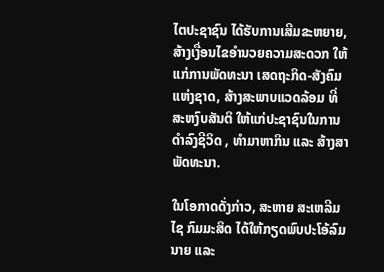ໄຕປະຊາຊົນ ໄດ້ຮັບການເສີມຂະຫຍາຍ, ສ້າງເງື່ອນໄຂອຳນວຍຄວາມສະດວກ ໃຫ້ແກ່ການພັດທະນາ ເສດຖະກິດ-ສັງຄົມແຫ່ງຊາດ, ສ້າງສະພາບແວດລ້ອມ ທີ່ສະຫງົບສັນຕິ ໃຫ້ແກ່ປະຊາຊົນໃນການດຳລົງຊີວິດ , ທຳມາຫາກິນ ແລະ ສ້າງສາພັດທະນາ.

ໃນໂອກາດດັ່ງກ່າວ, ສະຫາຍ ສະເຫລີມໄຊ ກົມມະສິດ ໄດ້ໃຫ້ກຽດພົບປະໂອ້ລົມນາຍ ແລະ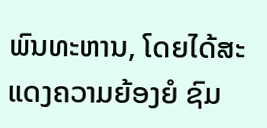ພົນທະຫານ, ໂດຍໄດ້ສະແດງຄວາມຍ້ອງຍໍ ຊົມ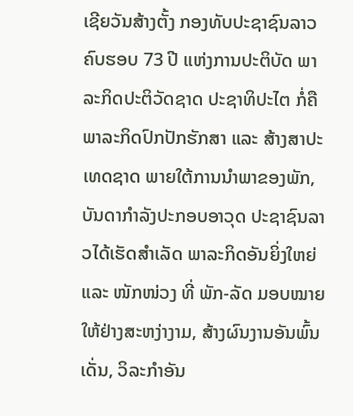ເຊີຍວັນສ້າງຕັ້ງ ກອງທັບປະຊາຊົນລາວ ຄົບຮອບ 73 ປີ ແຫ່ງການປະຕິບັດ ພາລະກິດປະຕິວັດຊາດ ປະຊາທິປະໄຕ ກໍ່ຄື ພາລະກິດປົກປັກຮັກສາ ແລະ ສ້າງສາປະເທດຊາດ ພາຍໃຕ້ການນໍາພາຂອງພັກ, ບັນດາກຳລັງປະກອບອາວຸດ ປະຊາຊົນລາວໄດ້ເຮັດສຳເລັດ ພາລະກິດອັນຍິ່ງໃຫຍ່ ແລະ ໜັກໜ່ວງ ທີ່ ພັກ-ລັດ ມອບໝາຍໃຫ້ຢ່າງສະຫງ່າງາມ, ສ້າງຜົນງານອັນພົ້ນເດັ່ນ, ວິລະກຳອັນ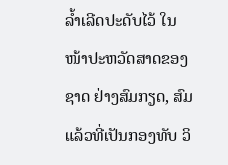ລໍ້າເລີດປະດັບໄວ້ ໃນໜ້າປະຫວັດສາດຂອງຊາດ ຢ່າງສົມກຽດ, ສົມແລ້ວທີ່ເປັນກອງທັບ ວິ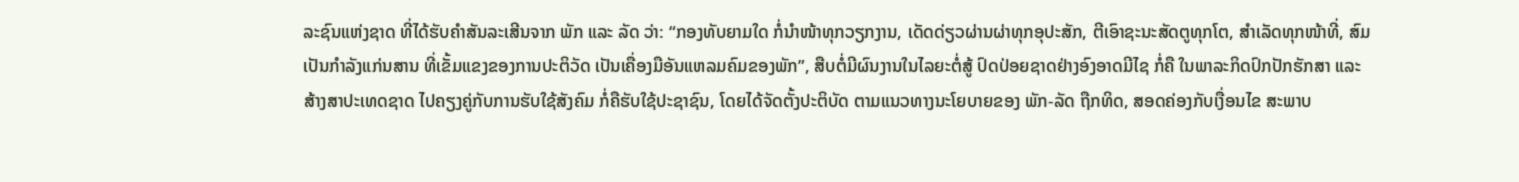ລະຊົນແຫ່ງຊາດ ທີ່ໄດ້ຮັບຄໍາສັນລະເສີນຈາກ ພັກ ແລະ ລັດ ວ່າ: “ກອງທັບຍາມໃດ ກໍ່ນໍາໜ້າທຸກວຽກງານ, ເດັດດ່ຽວຜ່ານຜ່າທຸກອຸປະສັກ, ຕີເອົາຊະນະສັດຕູທຸກໂຕ, ສຳເລັດທຸກໜ້າທີ່, ສົມເປັນກຳລັງແກ່ນສານ ທີ່ເຂັ້ມແຂງຂອງການປະຕິວັດ ເປັນເຄື່ອງມືອັນແຫລມຄົມຂອງພັກ”, ສືບຕໍ່ມີຜົນງານໃນໄລຍະຕໍ່ສູ້ ປົດປ່ອຍຊາດຢ່າງອົງອາດມີໄຊ ກໍ່ຄື ໃນພາລະກິດປົກປັກຮັກສາ ແລະ ສ້າງສາປະເທດຊາດ ໄປຄຽງຄູ່ກັບການຮັບໃຊ້ສັງຄົມ ກໍ່ຄືຮັບໃຊ້ປະຊາຊົນ, ໂດຍໄດ້ຈັດຕັ້ງປະຕິບັດ ຕາມແນວທາງນະໂຍບາຍຂອງ ພັກ-ລັດ ຖືກທິດ, ສອດຄ່ອງກັບເງື່ອນໄຂ ສະພາບ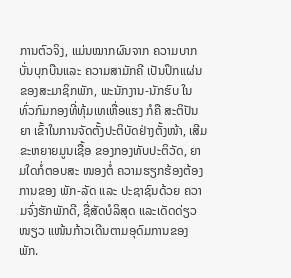ການຕົວຈິງ, ແມ່ນໝາກຜົນຈາກ ຄວາມບາກບັ່ນບຸກບືນແລະ ຄວາມສາມັກຄີ ເປັນປຶກແຜ່ນຂອງສະມາຊິກພັກ, ພະນັກງານ-ນັກຮົບ ໃນທົ່ວກົມກອງທີ່ທຸ້ມເທເຫື່ອແຮງ ກໍຄື ສະຕິປັນຍາ ເຂົ້າໃນການຈັດຕັ້ງປະຕິບັດຢ່າງຕັ້ງໜ້າ, ເສີມຂະຫຍາຍມູນເຊື້ອ ຂອງກອງທັບປະຕິວັດ, ຍາມໃດກໍ່ຕອບສະ ໜອງຕໍ່ ຄວາມຮຽກຮ້ອງຕ້ອງການຂອງ ພັກ-ລັດ ແລະ ປະຊາຊົນດ້ວຍ ຄວາມຈົ່ງຮັກພັກດີ, ຊື່ສັດບໍລິສຸດ ແລະເດັດດ່ຽວໜຽວ ແໜ້ນກ້າວເດີນຕາມອຸດົມການຂອງພັກ.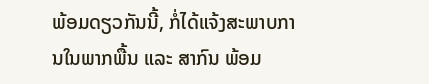ພ້ອມດຽວກັນນີ້, ກໍ່ໄດ້ແຈ້ງສະພາບການໃນພາກພື້ນ ແລະ ສາກົນ ພ້ອມ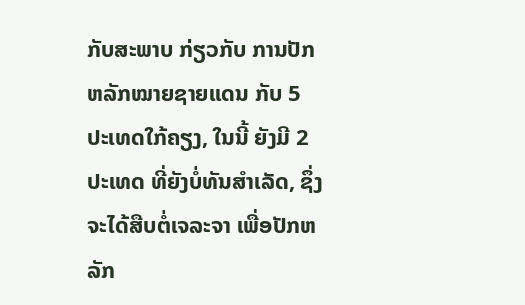ກັບສະພາບ ກ່ຽວກັບ ການປັກຫລັກໝາຍຊາຍແດນ ກັບ 5 ປະເທດໃກ້ຄຽງ, ໃນນີ້ ຍັງມີ 2 ປະເທດ ທີ່ຍັງບໍ່ທັນສຳເລັດ, ຊຶ່ງຈະໄດ້ສືບຕໍ່ເຈລະຈາ ເພື່ອປັກຫລັກ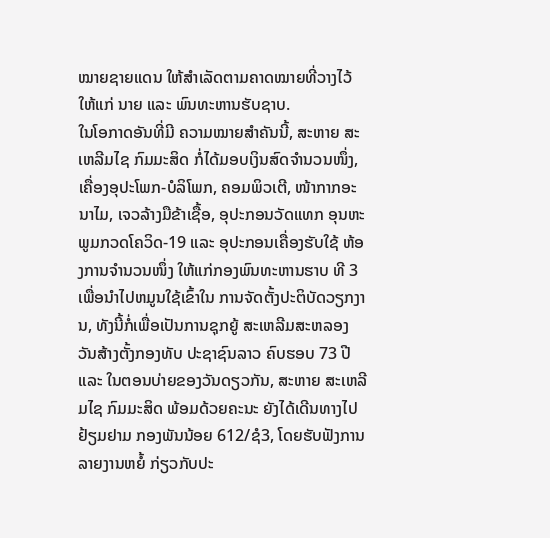ໝາຍຊາຍແດນ ໃຫ້ສຳເລັດຕາມຄາດໝາຍທີ່ວາງໄວ້ ໃຫ້ແກ່ ນາຍ ແລະ ພົນທະຫານຮັບຊາບ.
ໃນໂອກາດອັນທີ່ມີ ຄວາມໝາຍສຳຄັນນີ້, ສະຫາຍ ສະເຫລີມໄຊ ກົມມະສິດ ກໍ່ໄດ້ມອບເງິນສົດຈໍານວນໜຶ່ງ, ເຄື່ອງອຸປະໂພກ-ບໍລິໂພກ, ຄອມພິວເຕີ, ໜ້າກາກອະນາໄມ, ເຈວລ້າງມືຂ້າເຊື້ອ, ອຸປະກອນວັດແທກ ອຸນຫະພູມກວດໂຄວິດ-19 ແລະ ອຸປະກອນເຄື່ອງຮັບໃຊ້ ຫ້ອງການຈໍານວນໜຶ່ງ ໃຫ້ແກ່ກອງພົນທະຫານຮາບ ທີ 3 ເພື່ອນໍາໄປຫມູນໃຊ້ເຂົ້າໃນ ການຈັດຕັ້ງປະຕິບັດວຽກງານ, ທັງນີ້ກໍ່ເພື່ອເປັນການຊຸກຍູ້ ສະເຫລີມສະຫລອງ ວັນສ້າງຕັ້ງກອງທັບ ປະຊາຊົນລາວ ຄົບຮອບ 73 ປີ ແລະ ໃນຕອນບ່າຍຂອງວັນດຽວກັນ, ສະຫາຍ ສະເຫລີມໄຊ ກົມມະສິດ ພ້ອມດ້ວຍຄະນະ ຍັງໄດ້ເດີນທາງໄປຢ້ຽມຢາມ ກອງພັນນ້ອຍ 612/ຊໍ3, ໂດຍຮັບຟັງການລາຍງານຫຍໍ້ ກ່ຽວກັບປະ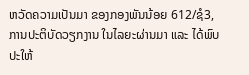ຫວັດຄວາມເປັນມາ ຂອງກອງພັນນ້ອຍ 612/ຊໍ3, ການປະຕິບັດວຽກງານ ໃນໄລຍະຜ່ານມາ ແລະ ໄດ້ພົບປະໃຫ້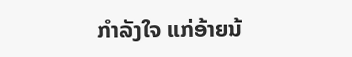ກຳລັງໃຈ ແກ່ອ້າຍນ້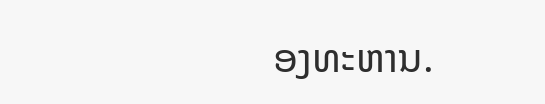ອງທະຫານ.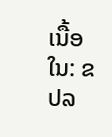ເນື້ອໃນ: ຂປລ